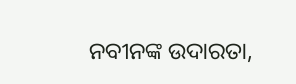ନବୀନଙ୍କ ଉଦାରତା,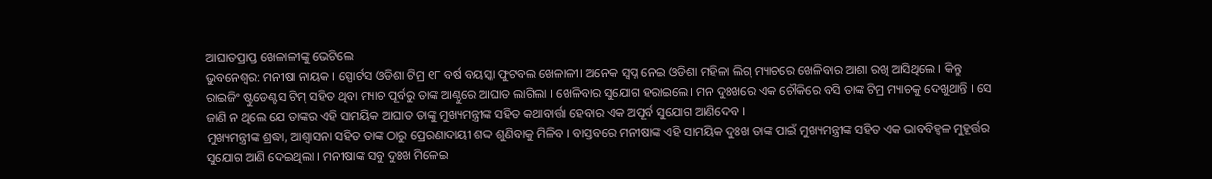ଆଘାତପ୍ରାପ୍ତ ଖେଳାଳୀଙ୍କୁ ଭେଟିଲେ
ଭୁବନେଶ୍ୱର: ମନୀଷା ନାୟକ । ସ୍ପୋର୍ଟସ ଓଡିଶା ଟିମ୍ର ୧୮ ବର୍ଷ ବୟସ୍କା ଫୁଟବଲ ଖେଳାଳୀ। ଅନେକ ସ୍ୱପ୍ନ ନେଇ ଓଡିଶା ମହିଳା ଲିଗ୍ ମ୍ୟାଚରେ ଖେଳିବାର ଆଶା ରଖି ଆସିଥିଲେ । କିନ୍ତୁ ରାଇଜିଂ ଷ୍ଟୁଡେଣ୍ଟସ ଟିମ୍ ସହିତ ଥିବା ମ୍ୟାଚ ପୂର୍ବରୁ ତାଙ୍କ ଆଣ୍ଠୁରେ ଆଘାତ ଲାଗିଲା । ଖେଳିବାର ସୁଯୋଗ ହରାଇଲେ। ମନ ଦୁଃଖରେ ଏକ ଚୌକିରେ ବସି ତାଙ୍କ ଟିମ୍ର ମ୍ୟାଚକୁ ଦେଖୁଥାନ୍ତି । ସେ ଜାଣି ନ ଥିଲେ ଯେ ତାଙ୍କର ଏହି ସାମୟିକ ଆଘାତ ତାଙ୍କୁ ମୁଖ୍ୟମନ୍ତ୍ରୀଙ୍କ ସହିତ କଥାବାର୍ତ୍ତା ହେବାର ଏକ ଅପୂର୍ବ ସୁଯୋଗ ଆଣିଦେବ ।
ମୁଖ୍ୟମନ୍ତ୍ରୀଙ୍କ ଶ୍ରଦ୍ଧା, ଆଶ୍ୱାସନା ସହିତ ତାଙ୍କ ଠାରୁ ପ୍ରେରଣାଦାୟୀ ଶଦ୍ଦ ଶୁଣିବାକୁ ମିଳିବ । ବାସ୍ତବରେ ମନୀଷାଙ୍କ ଏହି ସାମୟିକ ଦୁଃଖ ତାଙ୍କ ପାଇଁ ମୁଖ୍ୟମନ୍ତ୍ରୀଙ୍କ ସହିତ ଏକ ଭାବବିହ୍ୱଳ ମୁହୂର୍ତ୍ତର ସୁଯୋଗ ଆଣି ଦେଇଥିଲା । ମନୀଷାଙ୍କ ସବୁ ଦୁଃଖ ମିଳେଇ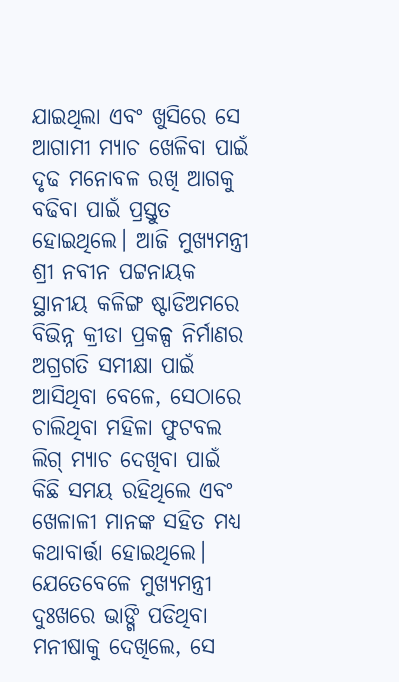ଯାଇଥିଲା ଏବଂ ଖୁସିରେ ସେ ଆଗାମୀ ମ୍ୟାଚ ଖେଳିବା ପାଇଁ ଦୃଢ ମନୋବଳ ରଖି ଆଗକୁ ବଢିବା ପାଇଁ ପ୍ରସ୍ତୁତ ହୋଇଥିଲେ। ଆଜି ମୁଖ୍ୟମନ୍ତ୍ରୀ ଶ୍ରୀ ନବୀନ ପଟ୍ଟନାୟକ ସ୍ଥାନୀୟ କଳିଙ୍ଗ ଷ୍ଟାଡିଅମରେ ବିଭିନ୍ନ କ୍ରୀଡା ପ୍ରକଳ୍ପ ନିର୍ମାଣର ଅଗ୍ରଗତି ସମୀକ୍ଷା ପାଇଁ ଆସିଥିବା ବେଳେ, ସେଠାରେ ଚାଲିଥିବା ମହିଳା ଫୁଟବଲ ଲିଗ୍ ମ୍ୟାଚ ଦେଖିବା ପାଇଁ କିଛି ସମୟ ରହିଥିଲେ ଏବଂ ଖେଳାଳୀ ମାନଙ୍କ ସହିତ ମଧ୍ୟ କଥାବାର୍ତ୍ତା ହୋଇଥିଲେ।
ଯେତେବେଳେ ମୁଖ୍ୟମନ୍ତ୍ରୀ ଦୁଃଖରେ ଭାଙ୍ଗି ପଡିଥିବା ମନୀଷାକୁ ଦେଖିଲେ, ସେ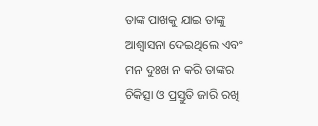ତାଙ୍କ ପାଖକୁ ଯାଇ ତାଙ୍କୁ ଆଶ୍ୱାସନା ଦେଇଥିଲେ ଏବଂ ମନ ଦୁଃଖ ନ କରି ତାଙ୍କର ଚିକିତ୍ସା ଓ ପ୍ରସ୍ତୁତି ଜାରି ରଖି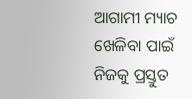ଆଗାମୀ ମ୍ୟାଚ ଖେଳିବା ପାଇଁ ନିଜକୁ ପ୍ରସ୍ତୁତ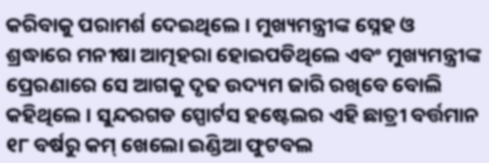କରିବାକୁ ପରାମର୍ଶ ଦେଇଥିଲେ । ମୁଖ୍ୟମନ୍ତ୍ରୀଙ୍କ ସ୍ନେହ ଓ ଶ୍ରଦ୍ଧାରେ ମନୀଷା ଆତ୍ମହରା ହୋଇପଡିଥିଲେ ଏବଂ ମୁଖ୍ୟମନ୍ତ୍ରୀଙ୍କ ପ୍ରେରଣାରେ ସେ ଆଗକୁ ଦୃଢ ଉଦ୍ୟମ ଜାରି ରଖିବେ ବୋଲି କହିଥିଲେ । ସୁନ୍ଦରଗଡ ସ୍ପୋର୍ଟସ ହଷ୍ଟେଲର ଏହି ଛାତ୍ରୀ ବର୍ତ୍ତମାନ ୧୮ ବର୍ଷରୁ କମ୍ ଖେଲୋ ଇଣ୍ଡିଆ ଫୁଟବଲ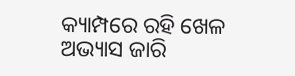କ୍ୟାମ୍ପରେ ରହି ଖେଳ ଅଭ୍ୟାସ ଜାରି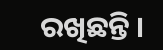ରଖିଛନ୍ତି ।